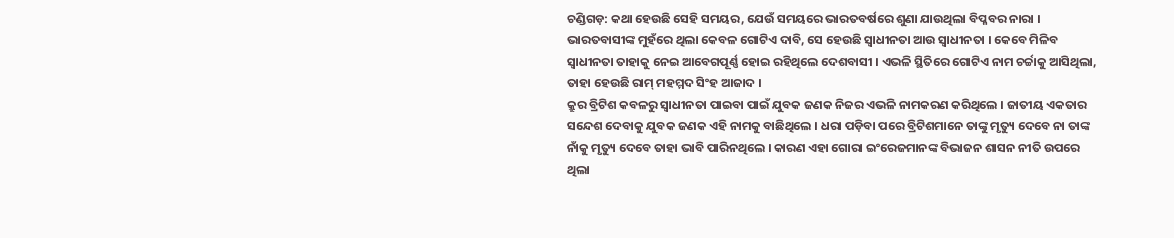ଚଣ୍ଡିଗଡ଼: କଥା ହେଉଛି ସେହି ସମୟର, ଯେଉଁ ସମୟରେ ଭାରତବର୍ଷରେ ଶୁଣା ଯାଉଥିଲା ବିପ୍ଳବର ନାରା । ଭାରତବାସୀଙ୍କ ମୁହଁରେ ଥିଲା କେବଳ ଗୋଟିଏ ଦାବି, ସେ ହେଉଛି ସ୍ବାଧୀନତା ଆଉ ସ୍ବାଧୀନତା । କେବେ ମିଳିବ ସ୍ବାଧୀନତା ତାହାକୁ ନେଇ ଆବେଗପୂର୍ଣ୍ଣ ହୋଇ ରହିଥିଲେ ଦେଶବାସୀ । ଏଭଳି ସ୍ଥିତିରେ ଗୋଟିଏ ନାମ ଚର୍ଚ୍ଚାକୁ ଆସିଥିଲା, ତାହା ହେଉଛି ରାମ୍ ମହମ୍ମଦ ସିଂହ ଆଜାଦ ।
କ୍ରୁର ବ୍ରିଟିଶ କବଳରୁ ସ୍ବାଧୀନତା ପାଇବା ପାଇଁ ଯୁବକ ଜଣକ ନିଜର ଏଭଳି ନାମକରଣ କରିଥିଲେ । ଜାତୀୟ ଏକତାର ସନ୍ଦେଶ ଦେବାକୁ ଯୁବକ ଜଣକ ଏହି ନାମକୁ ବାଛିଥିଲେ । ଧରା ପଡ଼ିବା ପରେ ବ୍ରିଟିଶମାନେ ତାଙ୍କୁ ମୃତ୍ୟୁ ଦେବେ ନା ତାଙ୍କ ନାଁକୁ ମୃତ୍ୟୁ ଦେବେ ତାହା ଭାବି ପାରିନଥିଲେ । କାରଣ ଏହା ଗୋରା ଇଂରେଜମାନଙ୍କ ବିଭାଜନ ଶାସନ ନୀତି ଉପରେ ଥିଲା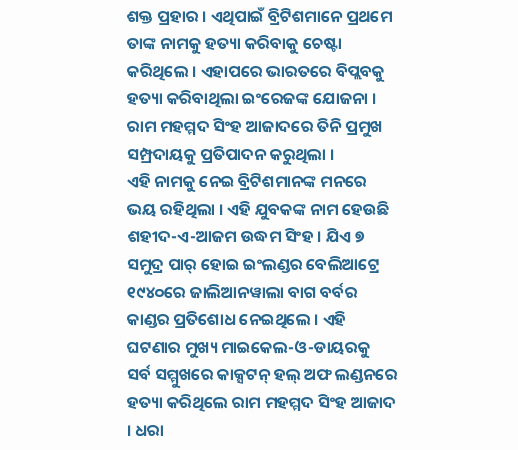ଶକ୍ତ ପ୍ରହାର । ଏଥିପାଇଁ ବ୍ରିଟିଶମାନେ ପ୍ରଥମେ ତାଙ୍କ ନାମକୁ ହତ୍ୟା କରିବାକୁ ଚେଷ୍ଟା କରିଥିଲେ । ଏହାପରେ ଭାରତରେ ବିପ୍ଲବକୁ ହତ୍ୟା କରିବାଥିଲା ଇଂରେଜଙ୍କ ଯୋଜନା । ରାମ ମହମ୍ମଦ ସିଂହ ଆଜାଦରେ ତିନି ପ୍ରମୁଖ ସମ୍ପ୍ରଦାୟକୁ ପ୍ରତିପାଦନ କରୁଥିଲା ।
ଏହି ନାମକୁ ନେଇ ବ୍ରିଟିଶମାନଙ୍କ ମନରେ ଭୟ ରହିଥିଲା । ଏହି ଯୁବକଙ୍କ ନାମ ହେଉଛି ଶହୀଦ-ଏ-ଆଜମ ଉଦ୍ଧମ ସିଂହ । ଯିଏ ୭ ସମୁଦ୍ର ପାର୍ ହୋଇ ଇଂଲଣ୍ଡର ବେଲିଆଟ୍ରେ ୧୯୪୦ରେ ଜାଲିଆନୱାଲା ବାଗ ବର୍ବର କାଣ୍ଡର ପ୍ରତିଶୋଧ ନେଇଥିଲେ । ଏହି ଘଟଣାର ମୁଖ୍ୟ ମାଇକେଲ-ଓ-ଡାୟରକୁ ସର୍ବ ସମ୍ମୁଖରେ କାକ୍ସଟନ୍ ହଲ୍ ଅଫ ଲଣ୍ଡନରେ ହତ୍ୟା କରିଥିଲେ ରାମ ମହମ୍ମଦ ସିଂହ ଆଜାଦ । ଧରା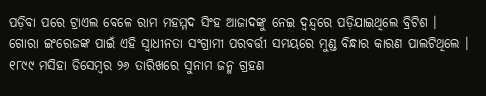ପଡ଼ିବା ପରେ ଟ୍ରାଏଲ ବେଳେ ରାମ ମହମ୍ମଦ ସିଂହ ଆଜାଦଙ୍କୁ ନେଇ ଦ୍ବନ୍ଦ୍ବରେ ପଡ଼ିଯାଇଥିଲେ ବ୍ରିଟିଶ ।
ଗୋରା ଇଂରେଜଙ୍କ ପାଇଁ ଏହି ସ୍ବାଧୀନତା ସଂଗ୍ରାମୀ ପରବର୍ତ୍ତୀ ସମୟରେ ମୁଣ୍ଡ ବିନ୍ଧାର କାରଣ ପାଲଟିଥିଲେ । ୧୮୯୯ ମସିହା ଡିସେମ୍ବର ୨୬ ତାରିଖରେ ସୁନାମ ଜନ୍ମ ଗ୍ରହଣ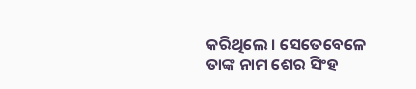କରିଥିଲେ । ସେତେବେଳେ ତାଙ୍କ ନାମ ଶେର ସିଂହ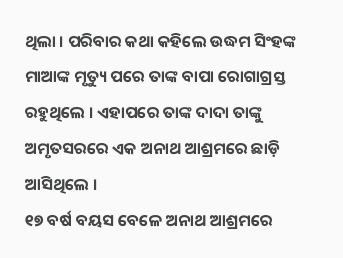ଥିଲା । ପରିବାର କଥା କହିଲେ ଉଦ୍ଧମ ସିଂହଙ୍କ ମାଆଙ୍କ ମୃତ୍ୟୁ ପରେ ତାଙ୍କ ବାପା ରୋଗାଗ୍ରସ୍ତ ରହୁଥିଲେ । ଏହାପରେ ତାଙ୍କ ଦାଦା ତାଙ୍କୁ ଅମୃତସରରେ ଏକ ଅନାଥ ଆଶ୍ରମରେ ଛାଡ଼ି ଆସିଥିଲେ ।
୧୭ ବର୍ଷ ବୟସ ବେଳେ ଅନାଥ ଆଶ୍ରମରେ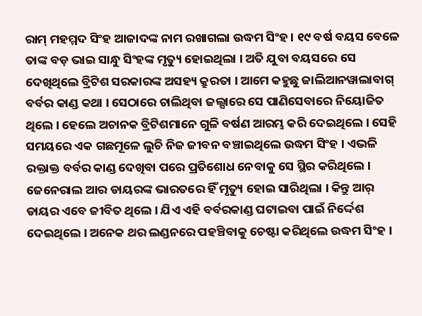ରାମ୍ ମହମ୍ମଦ ସିଂହ ଆଜାଦଙ୍କ ନାମ ରଖାଗଲା ଉଦ୍ଧମ ସିଂହ । ୧୯ ବର୍ଷ ବୟସ ବେଳେ ତାଙ୍କ ବଡ଼ ଭାଇ ସାନ୍ଧୁ ସିଂହଙ୍କ ମୃତ୍ୟୁ ହୋଇଥିଲା । ଅତି ଯୁବା ବୟସରେ ସେ ଦେଖିଥିଲେ ବ୍ରିଟିଶ ସରକାରଙ୍କ ଅସହ୍ୟ କ୍ରୁରତା । ଆମେ କହୁଛୁ ଜାଲିଆନୱାଲାବାଗ୍ ବର୍ବର କାଣ୍ଡ କଥା । ସେଠାରେ ଚାଲିଥିବା ଜଲ୍ସାରେ ସେ ପାଣିସେବାରେ ନିୟୋଜିତ ଥିଲେ । ହେଲେ ଅଚାନକ ବ୍ରିଟିଶମାନେ ଗୁଳି ବର୍ଷଣ ଆରମ୍ଭ କରି ଦେଇଥିଲେ । ସେହି ସମୟରେ ଏକ ଗଛମୂଳେ ଲୁଚି ନିଜ ଜୀବନ ବଞ୍ଚାଇଥିଲେ ଉଦ୍ଧମ ସିଂହ । ଏଭଳି ରକ୍ତାକ୍ତ ବର୍ବର କାଣ୍ଡ ଦେଖିବା ପରେ ପ୍ରତିଶୋଧ ନେବାକୁ ସେ ସ୍ଥିର କରିଥିଲେ ।
ଜେନେରାଲ ଆର ଡାୟରଙ୍କ ଭାରତରେ ହିଁ ମୃତ୍ୟୁ ହୋଇ ସାରିଥିଲା । କିନ୍ତୁ ଆର୍ ଡାୟର ଏବେ ଜୀବିତ ଥିଲେ । ଯିଏ ଏହି ବର୍ବରକାଣ୍ଡ ଘଟାଇବା ପାଇଁ ନିର୍ଦ୍ଦେଶ ଦେଇଥିଲେ । ଅନେକ ଥର ଲଣ୍ଡନରେ ପହଞ୍ଚିବାକୁ ଚେଷ୍ଟା କରିଥିଲେ ଉଦ୍ଧମ ସିଂହ ।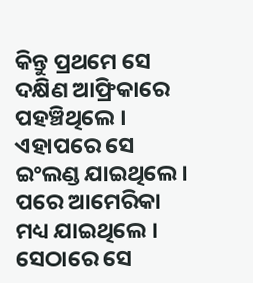କିନ୍ତୁ ପ୍ରଥମେ ସେ ଦକ୍ଷିଣ ଆଫ୍ରିକାରେ ପହଞ୍ଚିଥିଲେ । ଏହାପରେ ସେ ଇଂଲଣ୍ଡ ଯାଇଥିଲେ । ପରେ ଆମେରିକା ମଧ୍ୟ ଯାଇଥିଲେ । ସେଠାରେ ସେ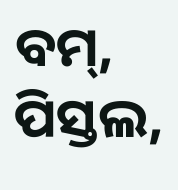ବମ୍, ପିସ୍ତଲ,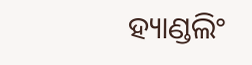ହ୍ୟାଣ୍ଡଲିଂ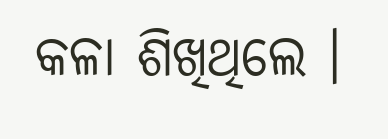କଳା ଶିଖିଥିଲେ ।